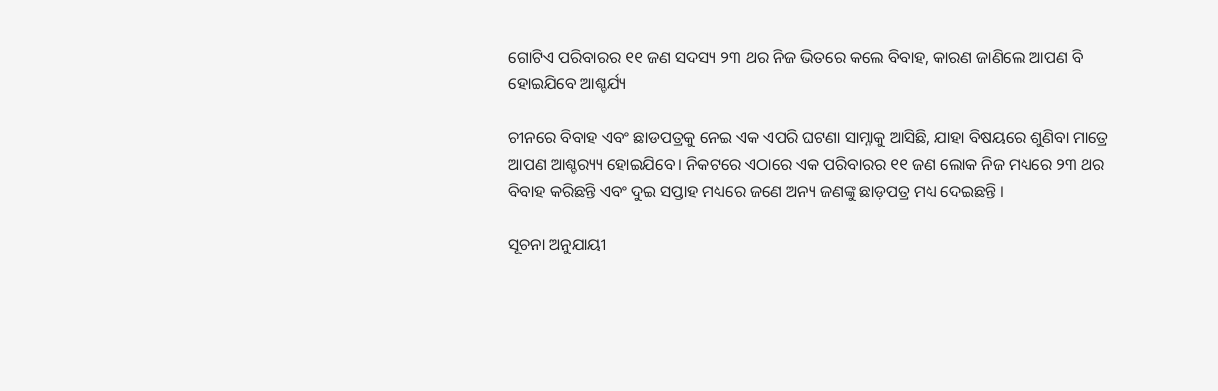ଗୋଟିଏ ପରିବାରର ୧୧ ଜଣ ସଦସ୍ୟ ୨୩ ଥର ନିଜ ଭିତରେ କଲେ ବିବାହ, କାରଣ ଜାଣିଲେ ଆପଣ ବି ହୋଇଯିବେ ଆଶ୍ଚର୍ଯ୍ୟ

ଚୀନରେ ବିବାହ ଏବଂ ଛାଡପତ୍ରକୁ ନେଇ ଏକ ଏପରି ଘଟଣା ସାମ୍ନାକୁ ଆସିଛି, ଯାହା ବିଷୟରେ ଶୁଣିବା ମାତ୍ରେ ଆପଣ ଆଶ୍ଚର‌୍ୟ୍ୟ ହୋଇଯିବେ। ନିକଟରେ ଏଠାରେ ଏକ ପରିବାରର ୧୧ ଜଣ ଲୋକ ନିଜ ମଧ୍ୟରେ ୨୩ ଥର ବିବାହ କରିଛନ୍ତି ଏବଂ ଦୁଇ ସପ୍ତାହ ମଧ୍ୟରେ ଜଣେ ଅନ୍ୟ ଜଣଙ୍କୁ ଛାଡ଼ପତ୍ର ମଧ୍ୟ ଦେଇଛନ୍ତି ।

ସୂଚନା ଅନୁଯାୟୀ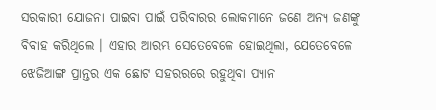ସରକାରୀ ଯୋଜନା ପାଇବା ପାଇଁ ପରିବାରର ଲୋକମାନେ ଜଣେ ଅନ୍ୟ ଜଣଙ୍କୁ ବିବାହ କରିଥିଲେ । ଏହାର ଆରମ୍ଭ ସେତେବେଳେ ହୋଇଥିଲା, ଯେତେବେଳେ ଝେଜିଆଙ୍ଗ ପ୍ରାନ୍ତର ଏକ ଛୋଟ ସହରରରେ ରହୁଥିବା ପ୍ୟାନ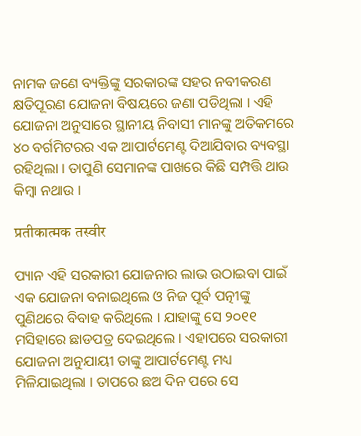ନାମକ ଜଣେ ବ୍ୟକ୍ତିଙ୍କୁ ସରକାରଙ୍କ ସହର ନବୀକରଣ କ୍ଷତିପୂରଣ ଯୋଜନା ବିଷୟରେ ଜଣା ପଡିଥିଲା । ଏହି ଯୋଜନା ଅନୁସାରେ ସ୍ଥାନୀୟ ନିବାସୀ ମାନଙ୍କୁ ଅତିକମରେ ୪୦ ବର୍ଗମିଟରର ଏକ ଆପାର୍ଟମେଣ୍ଟ ଦିଆଯିବାର ବ୍ୟବସ୍ଥା ରହିଥିଲା । ତାପୁଣି ସେମାନଙ୍କ ପାଖରେ କିଛି ସମ୍ପତ୍ତି ଥାଉ କିମ୍ବା ନଥାଉ ।

प्रतीकात्मक तस्वीर

ପ୍ୟାନ ଏହି ସରକାରୀ ଯୋଜନାର ଲାଭ ଉଠାଇବା ପାଇଁ ଏକ ଯୋଜନା ବନାଇଥିଲେ ଓ ନିଜ ପୂର୍ବ ପତ୍ନୀଙ୍କୁ ପୁଣିଥରେ ବିବାହ କରିଥିଲେ । ଯାହାଙ୍କୁ ସେ ୨୦୧୧ ମସିହାରେ ଛାଡପତ୍ର ଦେଇଥିଲେ । ଏହାପରେ ସରକାରୀ ଯୋଜନା ଅନୁଯାୟୀ ତାଙ୍କୁ ଆପାର୍ଟମେଣ୍ଟ ମଧ୍ୟ ମିଳିଯାଇଥିଲା । ତାପରେ ଛଅ ଦିନ ପରେ ସେ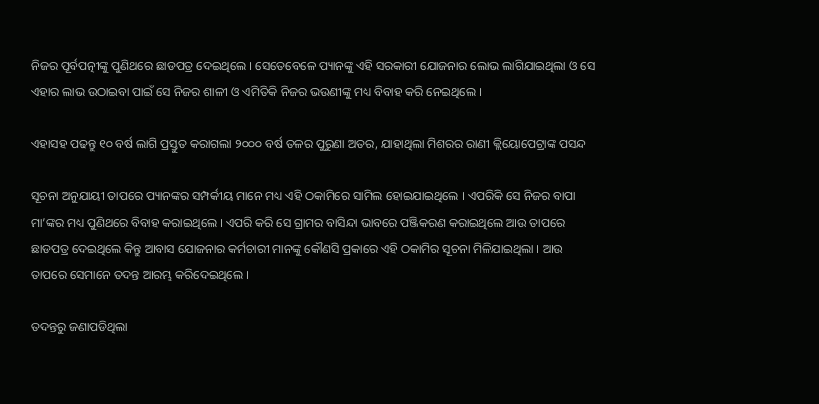ନିଜର ପୂର୍ବପତ୍ନୀଙ୍କୁ ପୁଣିଥରେ ଛାଡପତ୍ର ଦେଇଥିଲେ । ସେତେବେଳେ ପ୍ୟାନଙ୍କୁ ଏହି ସରକାରୀ ଯୋଜନାର ଲୋଭ ଲାଗିଯାଇଥିଲା ଓ ସେ ଏହାର ଲାଭ ଉଠାଇବା ପାଇଁ ସେ ନିଜର ଶାଳୀ ଓ ଏମିତିକି ନିଜର ଭଉଣୀଙ୍କୁ ମଧ୍ୟ ବିବାହ କରି ନେଇଥିଲେ ।

ଏହାସହ ପଢନ୍ତୁ ୧୦ ବର୍ଷ ଲାଗି ପ୍ରସ୍ତୁତ କରାଗଲା ୨୦୦୦ ବର୍ଷ ତଳର ପୁରୁଣା ଅତର, ଯାହାଥିଲା ମିଶରର ରାଣୀ କ୍ଲିୟୋପେଟ୍ରାଙ୍କ ପସନ୍ଦ

ସୂଚନା ଅନୁଯାୟୀ ତାପରେ ପ୍ୟାନଙ୍କର ସମ୍ପର୍କୀୟ ମାନେ ମଧ୍ୟ ଏହି ଠକାମିରେ ସାମିଲ ହୋଇଯାଇଥିଲେ । ଏପରିକି ସେ ନିଜର ବାପା ମା’ଙ୍କର ମଧ୍ୟ ପୁଣିଥରେ ବିବାହ କରାଇଥିଲେ । ଏପରି କରି ସେ ଗ୍ରାମର ବାସିନ୍ଦା ଭାବରେ ପଞ୍ଜିକରଣ କରାଇଥିଲେ ଆଉ ତାପରେ ଛାଡପତ୍ର ଦେଇଥିଲେ କିନ୍ତୁ ଆବାସ ଯୋଜନାର କର୍ମଚାରୀ ମାନଙ୍କୁ କୌଣସି ପ୍ରକାରେ ଏହି ଠକାମିର ସୂଚନା ମିଳିଯାଇଥିଲା । ଆଉ ତାପରେ ସେମାନେ ତଦନ୍ତ ଆରମ୍ଭ କରିଦେଇଥିଲେ ।

ତଦନ୍ତରୁ ଜଣାପଡିଥିଲା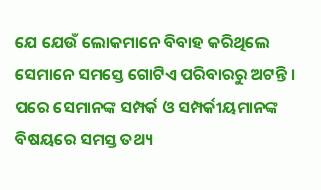ଯେ ଯେଉଁ ଲୋକମାନେ ବିବାହ କରିଥିଲେ ସେମାନେ ସମସ୍ତେ ଗୋଟିଏ ପରିବାରରୁ ଅଟନ୍ତି । ପରେ ସେମାନଙ୍କ ସମ୍ପର୍କ ଓ ସମ୍ପର୍କୀୟମାନଙ୍କ ବିଷୟରେ ସମସ୍ତ ତଥ୍ୟ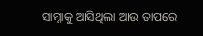ସାମ୍ନାକୁ ଆସିଥିଲା ଆଉ ତାପରେ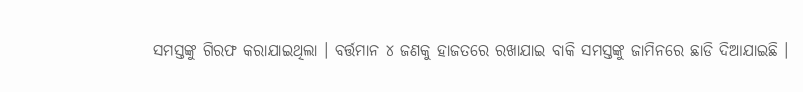ସମସ୍ତଙ୍କୁ ଗିରଫ କରାଯାଇଥିଲା । ବର୍ତ୍ତମାନ ୪ ଜଣକୁ ହାଜତରେ ରଖାଯାଇ ବାକି ସମସ୍ତଙ୍କୁ ଜାମିନରେ ଛାଡି ଦିଆଯାଇଛି ।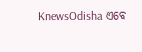KnewsOdisha ଏବେ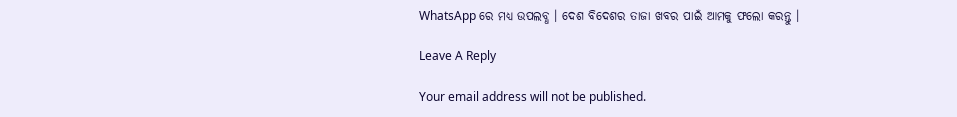WhatsApp ରେ ମଧ୍ୟ ଉପଲବ୍ଧ । ଦେଶ ବିଦେଶର ତାଜା ଖବର ପାଇଁ ଆମକୁ ଫଲୋ କରନ୍ତୁ ।

Leave A Reply

Your email address will not be published.